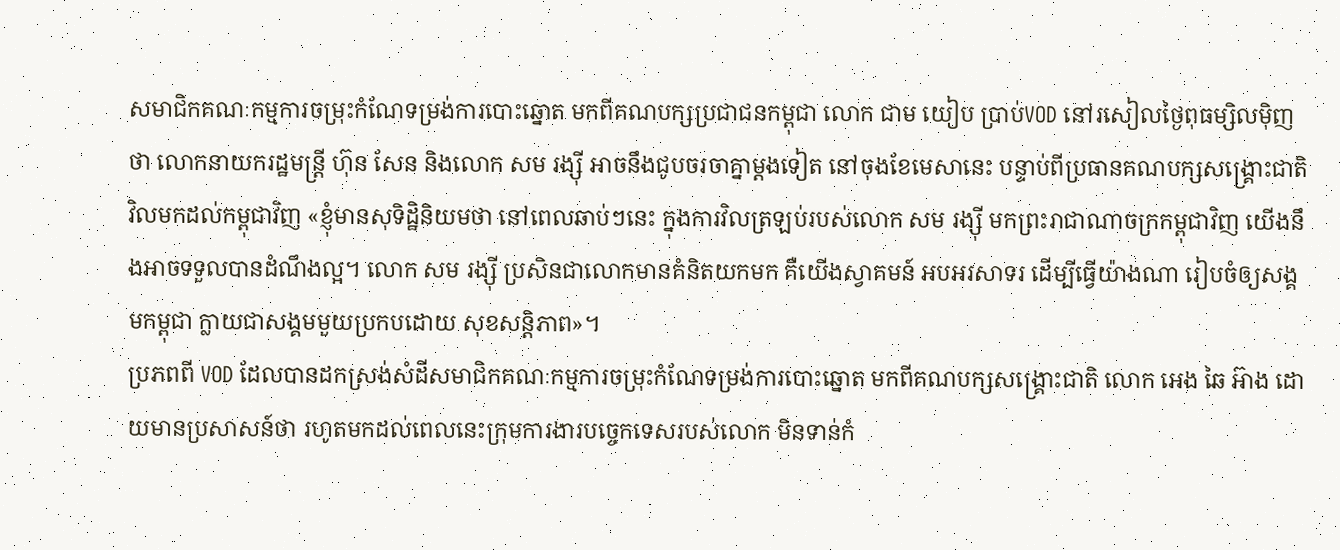សមាជិកគណៈកម្មការចម្រុះកំណែទម្រង់ការបោះឆ្នោត មកពីគណបក្សប្រជាជនកម្ពុជា លោក ជាម យៀប ប្រាប់VOD នៅរសៀលថ្ងៃពុធម្សិលម៉ិញថា លោកនាយករដ្ឋមន្ត្រី ហ៊ុន សែន និងលោក សម រង្ស៊ី អាចនឹងជូបចរចាគ្នាម្តងទៀត នៅចុងខែមេសានេះ បន្ទាប់ពីប្រធានគណបក្សសង្គ្រោះជាតិ វិលមកដល់កម្ពុជាវិញ «ខ្ញុំមានសុទិដ្ឋិនិយមថា នៅពេលឆាប់ៗនេះ ក្នុងការវិលត្រឡប់របស់លោក សម រង្ស៊ី មកព្រះរាជាណាចក្រកម្ពុជាវិញ យើងនឹងអាចទទួលបានដំណឹងល្អ។ លោក សម រង្ស៊ី ប្រសិនជាលោកមានគំនិតយកមក គឺយើងស្វាគមន៍ អបអរសាទរ ដើម្បីធ្វើយ៉ាងណា រៀបចំឲ្យសង្គមកម្ពុជា ក្លាយជាសង្គមមួយប្រកបដោយ សុខសន្តិភាព»។
ប្រភពពី VOD ដែលបានដកស្រង់សំដីសមាជិកគណៈកម្មការចម្រុះកំណែទម្រង់ការបោះឆ្នោត មកពីគណបក្សសង្គ្រោះជាតិ លោក អេង ឆៃ អ៊ាង ដោយមានប្រសាសន៍ថា រហូតមកដល់ពេលនេះក្រុមការងារបច្ចេកទេសរបស់លោក មិនទាន់កំ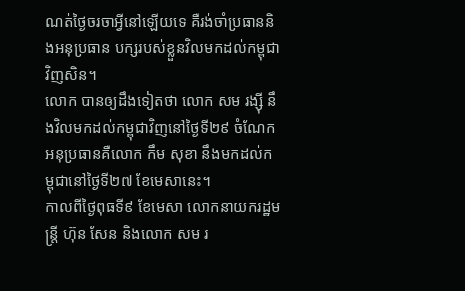ណត់ថ្ងៃចរចាអ្វីនៅឡើយទេ គឺរង់ចាំប្រធាននិងអនុប្រធាន បក្សរបស់ខ្លួនវិលមកដល់កម្ពុជាវិញសិន។
លោក បានឲ្យដឹងទៀតថា លោក សម រង្ស៊ី នឹងវិលមកដល់កម្ពុជាវិញនៅថ្ងៃទី២៩ ចំណែកអនុប្រធានគឺលោក កឹម សុខា នឹងមកដល់កម្ពុជានៅថ្ងៃទី២៧ ខែមេសានេះ។
កាលពីថ្ងៃពុធទី៩ ខែមេសា លោកនាយករដ្ឋមន្ត្រី ហ៊ុន សែន និងលោក សម រ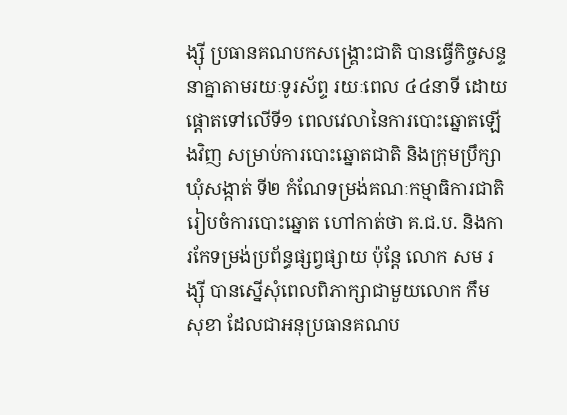ង្ស៊ី ប្រធានគណបកសង្គ្រោះជាតិ បានធ្វើកិច្ចសន្ទនាគ្នាតាមរយៈទូរស័ព្ទ រយៈពេល ៤៤នាទី ដោយផ្តោតទៅលើទី១ ពេលវេលានៃការបោះឆ្នោតឡើងវិញ សម្រាប់ការបោះឆ្នោតជាតិ និងក្រុមប្រឹក្សាឃុំសង្កាត់ ទី២ កំណែទម្រង់គណៈកម្មាធិការជាតិរៀបចំការបោះឆ្នោត ហៅកាត់ថា គ.ជ.ប. និងការកែទម្រង់ប្រព័ន្ធផ្សព្វផ្សាយ ប៉ុន្តែ លោក សម រង្ស៊ី បានស្នើសុំពេលពិភាក្សាជាមួយលោក កឹម សុខា ដែលជាអនុប្រធានគណប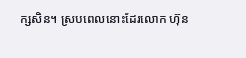ក្សសិន។ ស្របពេលនោះដែរលោក ហ៊ុន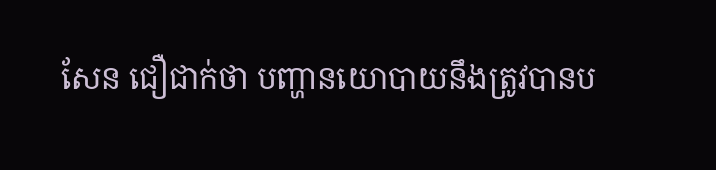សែន ជឿជាក់ថា បញ្ហានយោបាយនឹងត្រូវបានប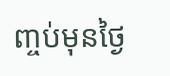ញ្ចប់មុនថ្ងៃ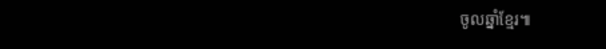ចូលឆ្នាំខ្មែរ៕